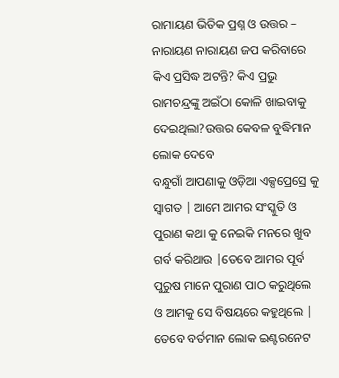ରାମାୟଣ ଭିତିକ ପ୍ରଶ୍ନ ଓ ଉତ୍ତର – ନାରାୟଣ ନାରାୟଣ ଜପ କରିବାରେ କିଏ ପ୍ରସିଦ୍ଧ ଅଟନ୍ତି? କିଏ ପ୍ରଭୁ ରାମଚନ୍ଦ୍ରଙ୍କୁ ଅଇଁଠା କୋଳି ଖାଇବାକୁ ଦେଇଥିଲା?ଉତ୍ତର କେବଳ ବୁଦ୍ଧିମାନ ଲୋକ ଦେବେ
ବନ୍ଧୁଗାଁ ଆପଣାକୁ ଓଡ଼ିଆ ଏକ୍ସପ୍ରେସ୍ରେ କୁ ସ୍ଵାଗତ | ଆମେ ଆମର ସଂସ୍କୁତି ଓ ପୁରାଣ କଥା କୁ ନେଇକି ମନରେ ଖୁବ ଗର୍ବ କରିଥାଉ |ତେବେ ଆମର ପୂର୍ବ ପୁରୁଷ ମାନେ ପୁରାଣ ପାଠ କରୁଥିଲେ ଓ ଆମକୁ ସେ ବିଷୟରେ କହୁଥିଲେ | ତେବେ ବର୍ତମାନ ଲୋକ ଇଣ୍ଟରନେଟ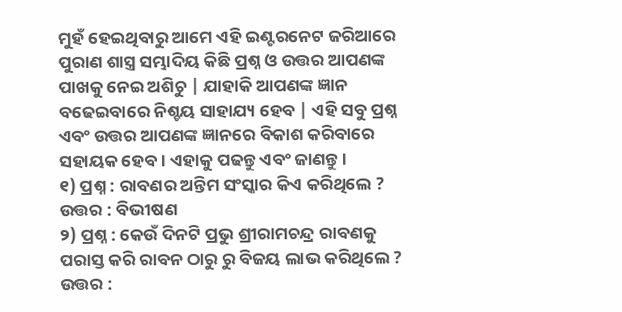ମୁହଁ ହେଇଥିବାରୁ ଆମେ ଏହି ଇଣ୍ଟରନେଟ ଜରିଆରେ ପୁରାଣ ଶାସ୍ତ୍ର ସମ୍ଭାଦିୟ କିଛି ପ୍ରଶ୍ନ ଓ ଉତ୍ତର ଆପଣଙ୍କ ପାଖକୁ ନେଇ ଅଶିଚୁ | ଯାହାକି ଆପଣଙ୍କ ଜ୍ଞାନ ବଢେଇବାରେ ନିଶ୍ଚୟ ସାହାଯ୍ୟ ହେବ | ଏହି ସବୁ ପ୍ରଶ୍ନ ଏବଂ ଉତ୍ତର ଆପଣଙ୍କ ଜ୍ଞାନରେ ବିକାଶ କରିବାରେ ସହାୟକ ହେବ। ଏହାକୁ ପଢନ୍ତୁ ଏବଂ ଜାଣନ୍ତୁ।
୧) ପ୍ରଶ୍ନ : ରାବଣର ଅନ୍ତିମ ସଂସ୍କାର କିଏ କରିଥିଲେ ?
ଉତ୍ତର : ବିଭୀଷଣ
୨) ପ୍ରଶ୍ନ : କେଉଁ ଦିନଟି ପ୍ରଭୁ ଶ୍ରୀରାମଚନ୍ଦ୍ର ରାବଣକୁ ପରାସ୍ତ କରି ରାବନ ଠାରୁ ରୁ ବିଜୟ ଲାଭ କରିଥିଲେ ?
ଉତ୍ତର :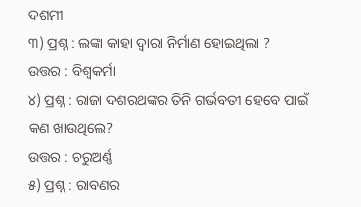ଦଶମୀ
୩) ପ୍ରଶ୍ନ : ଲଙ୍କା କାହା ଦ୍ବାରା ନିର୍ମାଣ ହୋଇଥିଲା ?
ଉତ୍ତର : ବିଶ୍ୱକର୍ମା
୪) ପ୍ରଶ୍ନ : ରାଜା ଦଶରଥଙ୍କର ତିନି ଗର୍ଭବତୀ ହେବେ ପାଇଁ କଣ ଖାଉଥିଲେ?
ଉତ୍ତର : ଚରୁଅର୍ଣ୍ଣ
୫) ପ୍ରଶ୍ନ : ରାବଣର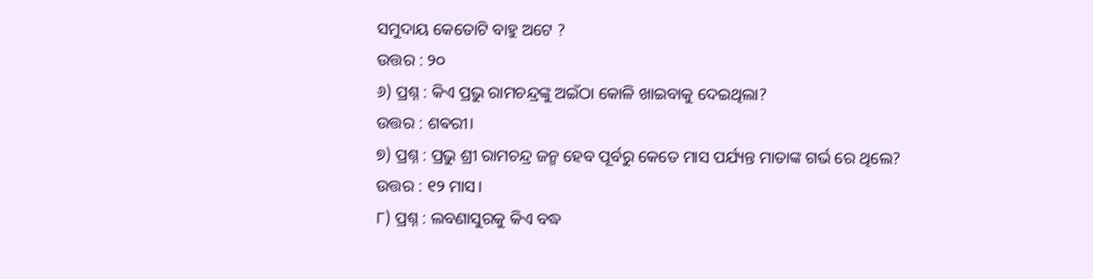ସମୁଦାୟ କେତୋଟି ବାହୁ ଅଟେ ?
ଉତ୍ତର : ୨୦
୬) ପ୍ରଶ୍ନ : କିଏ ପ୍ରଭୁ ରାମଚନ୍ଦ୍ରଙ୍କୁ ଅଇଁଠା କୋଳି ଖାଇବାକୁ ଦେଇଥିଲା?
ଉତ୍ତର : ଶଵରୀ।
୭) ପ୍ରଶ୍ନ : ପ୍ରଭୁ ଶ୍ରୀ ରାମଚନ୍ଦ୍ର ଜନ୍ମ ହେବ ପୂର୍ବରୁ କେତେ ମାସ ପର୍ଯ୍ୟନ୍ତ ମାତାଙ୍କ ଗର୍ଭ ରେ ଥିଲେ?
ଉତ୍ତର : ୧୨ ମାସ।
୮) ପ୍ରଶ୍ନ : ଲବଣାସୁରକୁ କିଏ ବଦ୍ଧ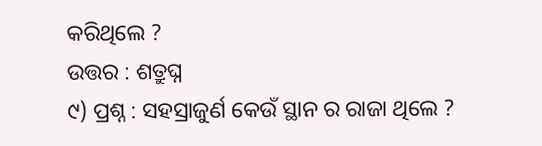କରିଥିଲେ ?
ଉତ୍ତର : ଶତ୍ରୁଘ୍ନ
୯) ପ୍ରଶ୍ନ : ସହସ୍ରାଜୁର୍ଣ କେଉଁ ସ୍ଥାନ ର ରାଜା ଥିଲେ ?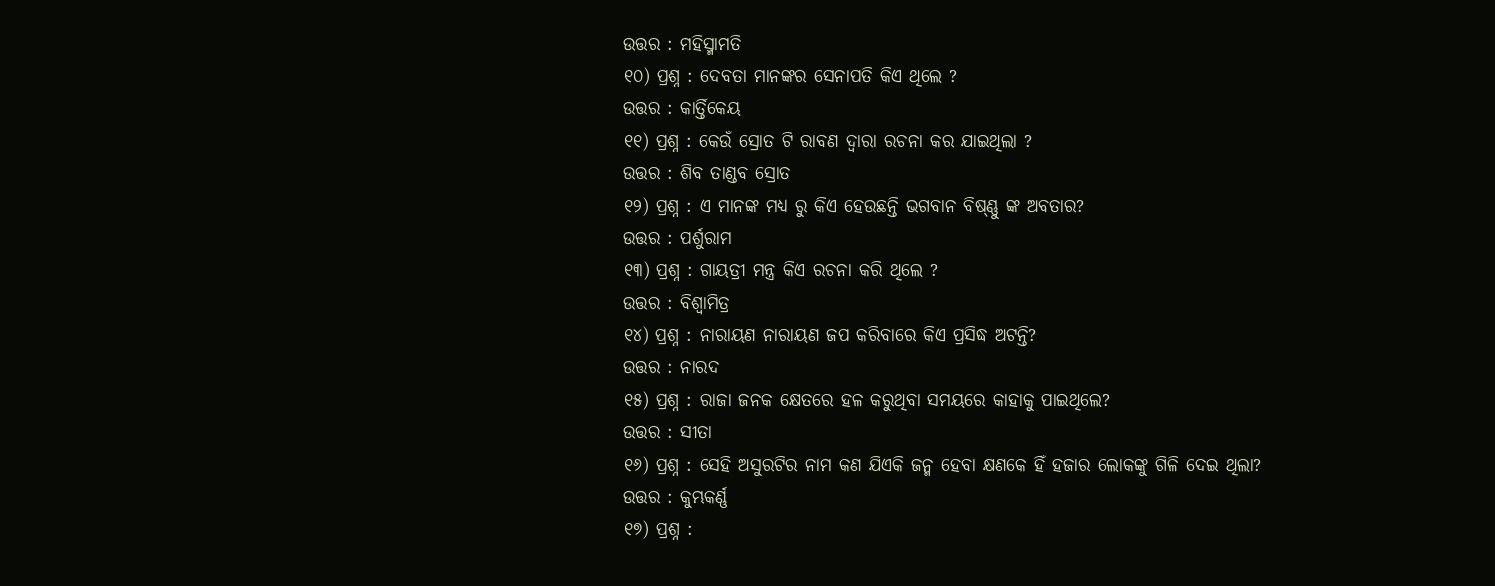ଉତ୍ତର : ମହିସ୍ମାମତି
୧୦) ପ୍ରଶ୍ନ : ଦେବତା ମାନଙ୍କର ସେନାପତି କିଏ ଥିଲେ ?
ଉତ୍ତର : କାର୍ତ୍ତିକେୟ
୧୧) ପ୍ରଶ୍ନ : କେଉଁ ସ୍ରୋତ ଟି ରାବଣ ଦ୍ୱାରା ରଚନା କର ଯାଇଥିଲା ?
ଉତ୍ତର : ଶିବ ତାଣ୍ଡବ ସ୍ରୋତ
୧୨) ପ୍ରଶ୍ନ : ଏ ମାନଙ୍କ ମଧ୍ୟ ରୁ କିଏ ହେଉଛନ୍ତି ଭଗବାନ ବିଷ୍ଣ୍ଣୁ ଙ୍କ ଅବତାର?
ଉତ୍ତର : ପର୍ଶୁରାମ
୧୩) ପ୍ରଶ୍ନ : ଗାୟତ୍ରୀ ମନ୍ତ୍ର କିଏ ରଚନା କରି ଥିଲେ ?
ଉତ୍ତର : ବିଶ୍ଵାମିତ୍ର
୧୪) ପ୍ରଶ୍ନ : ନାରାୟଣ ନାରାୟଣ ଜପ କରିବାରେ କିଏ ପ୍ରସିଦ୍ଧ ଅଟନ୍ତି?
ଉତ୍ତର : ନାରଦ
୧୫) ପ୍ରଶ୍ନ : ରାଜା ଜନକ କ୍ଷେତରେ ହଳ କରୁଥିବା ସମୟରେ କାହାକୁ ପାଇଥିଲେ?
ଉତ୍ତର : ସୀତା
୧୬) ପ୍ରଶ୍ନ : ସେହି ଅସୁରଟିର ନାମ କଣ ଯିଏକି ଜନ୍ମ ହେବା କ୍ଷଣକେ ହିଁ ହଜାର ଲୋକଙ୍କୁ ଗିଳି ଦେଇ ଥିଲା?
ଉତ୍ତର : କୁମ୍ଭକର୍ଣ୍ଣ
୧୭) ପ୍ରଶ୍ନ :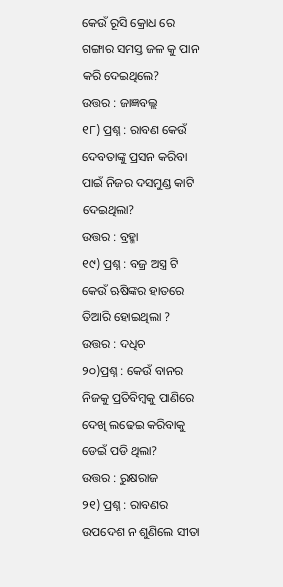କେଉଁ ରୂସି କ୍ରୋଧ ରେ ଗଙ୍ଗାର ସମସ୍ତ ଜଳ କୁ ପାନ କରି ଦେଇଥିଲେ?
ଉତ୍ତର : ଜାଜ୍ଞବଲ୍ଲ
୧୮) ପ୍ରଶ୍ନ : ରାବଣ କେଉଁ ଦେବତାଙ୍କୁ ପ୍ରସନ କରିବା ପାଇଁ ନିଜର ଦସମୁଣ୍ଡ କାଟି ଦେଇଥିଲା?
ଉତ୍ତର : ବ୍ରହ୍ମା
୧୯) ପ୍ରଶ୍ନ : ବଜ୍ର ଅସ୍ତ୍ର ଟି କେଉଁ ଋଷିଙ୍କର ହାତରେ ତିଆରି ହୋଇଥିଲା ?
ଉତ୍ତର : ଦଧିଚ
୨୦)ପ୍ରଶ୍ନ : କେଉଁ ବାନର ନିଜକୁ ପ୍ରତିବିମ୍ବକୁ ପାଣିରେ ଦେଖି ଲଢେଇ କରିବାକୁ ଡେଇଁ ପଡି ଥିଲା?
ଉତ୍ତର : ରୁକ୍ଷରାଜ
୨୧) ପ୍ରଶ୍ନ : ରାବଣର ଉପଦେଶ ନ ଶୁଣିଲେ ସୀତା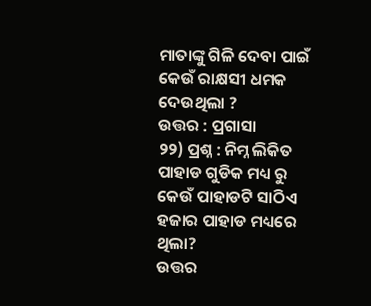ମାତାଙ୍କୁ ଗିଳି ଦେବା ପାଇଁ କେଉଁ ରାକ୍ଷସୀ ଧମକ ଦେଉଥିଲା ?
ଉତ୍ତର : ପ୍ରଗାସା
୨୨) ପ୍ରଶ୍ନ : ନିମ୍ନ ଲିକିତ ପାହାଡ ଗୁଡିକ ମଧ୍ୟ ରୁ କେଉଁ ପାହାଡଟି ସାଠିଏ ହଜାର ପାହାଡ ମଧ୍ୟରେ ଥିଲା?
ଉତ୍ତର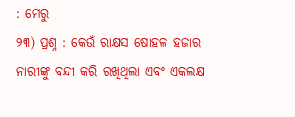: ମେରୁ
୨୩) ପ୍ରଶ୍ନ : କେଉଁ ରାକ୍ଷସ ଷୋହଳ ହଜାର ନାରୀଙ୍କୁ ବନ୍ଦୀ କରି ରଖିଥିଲା ଏବଂ ଏକଲକ୍ଷ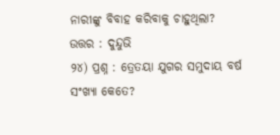ନାରୀଙ୍କୁ ବିବାହ କରିବାକୁ ଚାହୁଥିଲା?
ଉତ୍ତର : ଦୁନ୍ଦୁଭି
୨୪) ପ୍ରଶ୍ନ : ତ୍ରେତୟା ଯୁଗର ସମୁଦାୟ ବର୍ଷ ସଂଖ୍ୟା କେତେ?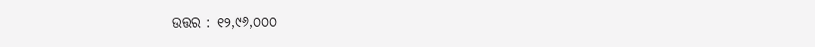ଉତ୍ତର : ୧୨,୯୬,୦୦୦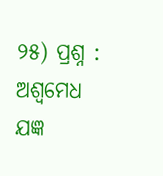୨୫) ପ୍ରଶ୍ନ : ଅଶ୍ୱମେଧ ଯଜ୍ଞ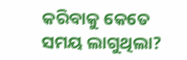କରିବାକୁ କେତେ ସମୟ ଲାଗୁଥିଲା?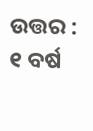ଉତ୍ତର : ୧ ବର୍ଷ